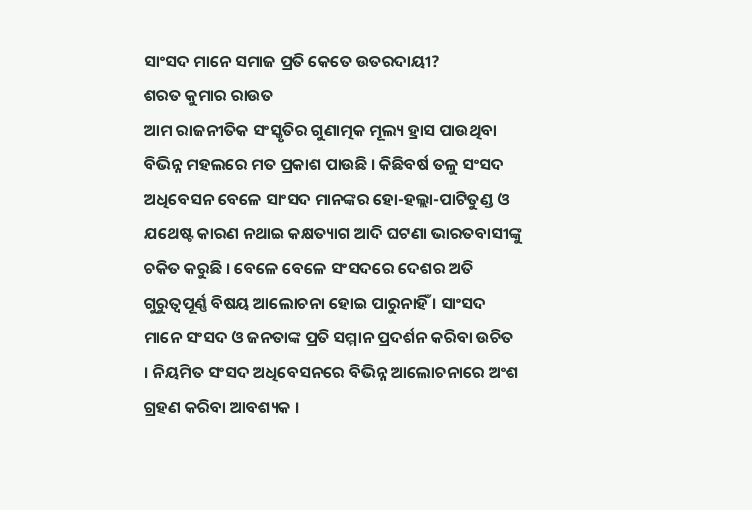ସାଂସଦ ମାନେ ସମାଜ ପ୍ରତି କେତେ ଉତରଦାୟୀ?
ଶରତ କୁମାର ରାଉତ
ଆମ ରାଜନୀତିକ ସଂସ୍କୃତିର ଗୁଣାତ୍ମକ ମୂଲ୍ୟ ହ୍ରାସ ପାଉଥିବା ବିଭିନ୍ନ ମହଲରେ ମତ ପ୍ରକାଶ ପାଉଛି । କିଛିବର୍ଷ ତଳୁ ସଂସଦ ଅଧିବେସନ ବେଳେ ସାଂସଦ ମାନଙ୍କର ହୋ-ହଲ୍ଲା-ପାଟିତୁଣ୍ଡ ଓ ଯଥେଷ୍ଟ କାରଣ ନଥାଇ କକ୍ଷତ୍ୟାଗ ଆଦି ଘଟଣା ଭାରତବାସୀଙ୍କୁ ଚକିତ କରୁଛି । ବେଳେ ବେଳେ ସଂସଦରେ ଦେଶର ଅତି ଗୁରୁତ୍ୱପୂର୍ଣ୍ଣ ବିଷୟ ଆଲୋଚନା ହୋଇ ପାରୁନାହିଁ । ସାଂସଦ ମାନେ ସଂସଦ ଓ ଜନତାଙ୍କ ପ୍ରତି ସମ୍ମାନ ପ୍ରଦର୍ଶନ କରିବା ଉଚିତ । ନିୟମିତ ସଂସଦ ଅଧିବେସନରେ ବିଭିନ୍ନ ଆଲୋଚନାରେ ଅଂଶ ଗ୍ରହଣ କରିବା ଆବଶ୍ୟକ ।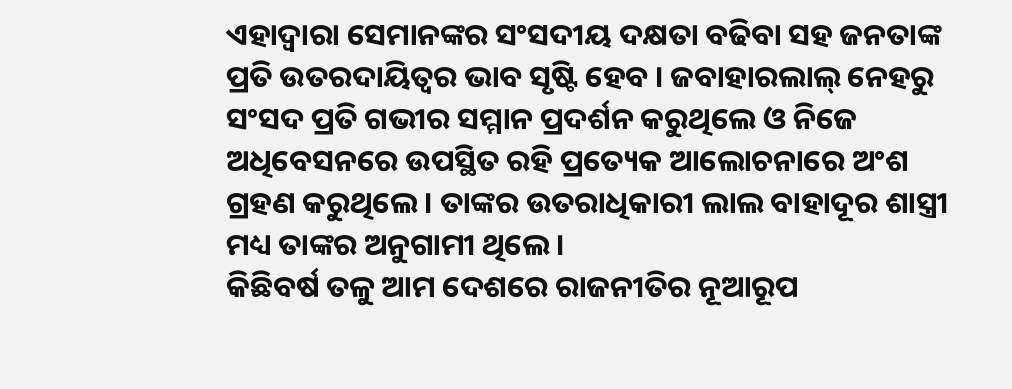ଏହାଦ୍ୱାରା ସେମାନଙ୍କର ସଂସଦୀୟ ଦକ୍ଷତା ବଢିବା ସହ ଜନତାଙ୍କ ପ୍ରତି ଉତରଦାୟିତ୍ୱର ଭାବ ସୃଷ୍ଟି ହେବ । ଜବାହାରଲାଲ୍ ନେହରୁ ସଂସଦ ପ୍ରତି ଗଭୀର ସମ୍ମାନ ପ୍ରଦର୍ଶନ କରୁଥିଲେ ଓ ନିଜେ ଅଧିବେସନରେ ଉପସ୍ଥିତ ରହି ପ୍ରତ୍ୟେକ ଆଲୋଚନାରେ ଅଂଶ ଗ୍ରହଣ କରୁଥିଲେ । ତାଙ୍କର ଉତରାଧିକାରୀ ଲାଲ ବାହାଦୂର ଶାସ୍ତ୍ରୀ ମଧ୍ୟ ତାଙ୍କର ଅନୁଗାମୀ ଥିଲେ ।
କିଛିବର୍ଷ ତଳୁ ଆମ ଦେଶରେ ରାଜନୀତିର ନୂଆରୂପ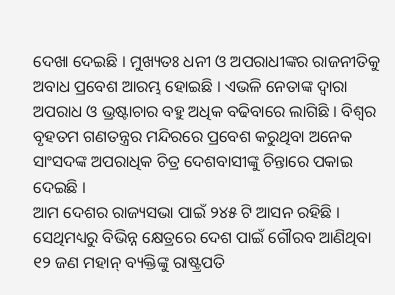ଦେଖା ଦେଇଛି । ମୁଖ୍ୟତଃ ଧନୀ ଓ ଅପରାଧୀଙ୍କର ରାଜନୀତିକୁ ଅବାଧ ପ୍ରବେଶ ଆରମ୍ଭ ହୋଇଛି । ଏଭଳି ନେତାଙ୍କ ଦ୍ୱାରା ଅପରାଧ ଓ ଭ୍ରଷ୍ଟାଚାର ବହୁ ଅଧିକ ବଢିବାରେ ଲାଗିଛି । ବିଶ୍ୱର ବୃହତମ ଗଣତନ୍ତ୍ରର ମନ୍ଦିରରେ ପ୍ରବେଶ କରୁଥିବା ଅନେକ ସାଂସଦଙ୍କ ଅପରାଧିକ ଚିତ୍ର ଦେଶବାସୀଙ୍କୁ ଚିନ୍ତାରେ ପକାଇ ଦେଇଛି ।
ଆମ ଦେଶର ରାଜ୍ୟସଭା ପାଇଁ ୨୪୫ ଟି ଆସନ ରହିଛି । ସେଥିମଧ୍ୟରୁ ବିଭିନ୍ନ କ୍ଷେତ୍ରରେ ଦେଶ ପାଇଁ ଗୌରବ ଆଣିଥିବା ୧୨ ଜଣ ମହାନ୍ ବ୍ୟକ୍ତିଙ୍କୁ ରାଷ୍ଟ୍ରପତି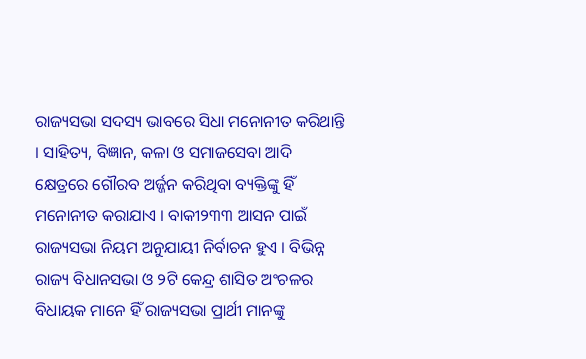ରାଜ୍ୟସଭା ସଦସ୍ୟ ଭାବରେ ସିଧା ମନୋନୀତ କରିଥାନ୍ତି । ସାହିତ୍ୟ, ବିଜ୍ଞାନ, କଳା ଓ ସମାଜସେବା ଆଦି କ୍ଷେତ୍ରରେ ଗୌରବ ଅର୍ଜ୍ଜନ କରିଥିବା ବ୍ୟକ୍ତିଙ୍କୁ ହିଁ ମନୋନୀତ କରାଯାଏ । ବାକୀ୨୩୩ ଆସନ ପାଇଁ ରାଜ୍ୟସଭା ନିୟମ ଅନୁଯାୟୀ ନିର୍ବାଚନ ହୁଏ । ବିଭିନ୍ନ ରାଜ୍ୟ ବିଧାନସଭା ଓ ୨ଟି କେନ୍ଦ୍ର ଶାସିତ ଅଂଚଳର ବିଧାୟକ ମାନେ ହିଁ ରାଜ୍ୟସଭା ପ୍ରାର୍ଥୀ ମାନଙ୍କୁ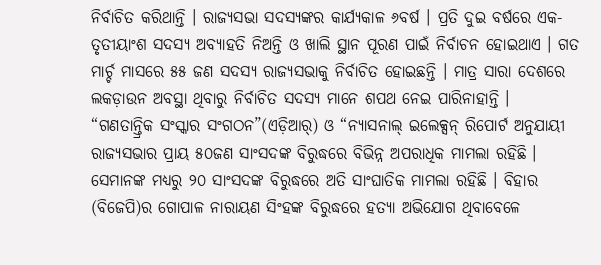ନିର୍ବାଚିତ କରିଥାନ୍ତି । ରାଜ୍ୟସଭା ସଦସ୍ୟଙ୍କର କାର୍ଯ୍ୟକାଳ ୬ବର୍ଷ । ପ୍ରତି ଦୁଇ ବର୍ଷରେ ଏକ-ତୃତୀୟାଂଶ ସଦସ୍ୟ ଅବ୍ୟାହତି ନିଅନ୍ତି ଓ ଖାଲି ସ୍ଥାନ ପୂରଣ ପାଇଁ ନିର୍ବାଚନ ହୋଇଥାଏ । ଗତ ମାର୍ଚ୍ଚ ମାସରେ ୫୫ ଜଣ ସଦସ୍ୟ ରାଜ୍ୟସଭାକୁ ନିର୍ବାଚିତ ହୋଇଛନ୍ତି । ମାତ୍ର ସାରା ଦେଶରେ ଲକଡ଼ାଉନ ଅବସ୍ଥା ଥିବାରୁ ନିର୍ବାଚିତ ସଦସ୍ୟ ମାନେ ଶପଥ ନେଇ ପାରିନାହାନ୍ତି ।
“ଗଣତାନ୍ତ୍ରିକ ସଂସ୍କାର ସଂଗଠନ”(ଏଡ଼ିଆର୍) ଓ “ନ୍ୟାସନାଲ୍ ଇଲେକ୍ସନ୍ ରିପୋର୍ଟ ଅନୁଯାୟୀ ରାଜ୍ୟସଭାର ପ୍ରାୟ ୫୦ଜଣ ସାଂସଦଙ୍କ ବିରୁଦ୍ଧରେ ବିଭିନ୍ନ ଅପରାଧିକ ମାମଲା ରହିଛି । ସେମାନଙ୍କ ମଧ୍ୟରୁ ୨୦ ସାଂସଦଙ୍କ ବିରୁଦ୍ଧରେ ଅତି ସାଂଘାତିକ ମାମଲା ରହିଛି । ବିହାର (ବିଜେପି)ର ଗୋପାଳ ନାରାୟଣ ସିଂହଙ୍କ ବିରୁଦ୍ଧରେ ହତ୍ୟା ଅଭିଯୋଗ ଥିବାବେଳେ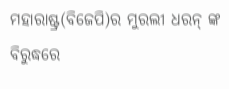ମହାରାଷ୍ଟ୍ର(ବିଜେପି)ର ମୁରଲୀ ଧରନ୍ ଙ୍କ ବିରୁଦ୍ଧରେ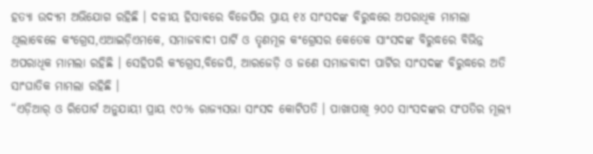ହତ୍ୟା ଉଦ୍ୟମ ଅଭିଯୋଗ ରହିଛି । ଦଳୀୟ ହିସାବରେ ବିଜେପିର ପ୍ରାୟ ୧୪ ସାଂସଦଙ୍କ ବିରୁଦ୍ଧରେ ଅପରାଧିକ ମାମଲା ଥିଲାବେଳେ କଂଗ୍ରେସ,ଏଆଇଡ଼ିଏମକେ, ସମାଜବାଦୀ ପାର୍ଟି ଓ ତୃଣମୂଳ କଂଗ୍ରେସର କେତେକ ସାଂସଦଙ୍କ ବିରୁଦ୍ଧରେ ବିଭିନ୍ନ ଅପରାଧିକ ମାମଲା ରହିଛି । ସେହିପରି କଂଗ୍ରେସ,ବିଜେପି, ଆରଜେଡ଼ି ଓ ଜଣେ ସମାଜବାଦୀ ପାର୍ଟିର ସାଂସଦଙ୍କ ବିରୁଦ୍ଧରେ ଅତି ସାଂଘାତିକ ମାମଲା ରହିଛି ।
“ଏଡ଼ିଆର୍ ଓ ରିପୋର୍ଟ ଅନୁଯାୟୀ ପ୍ରାୟ ୯୦% ରାଜ୍ୟସଭା ସାଂସଦ କୋଟିପତି । ପାଖାପାଖି ୨୦୦ ସାଂସଦଙ୍କର ସଂପତିର ମୂଲ୍ୟ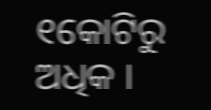୧କୋଟିରୁ ଅଧିକ ।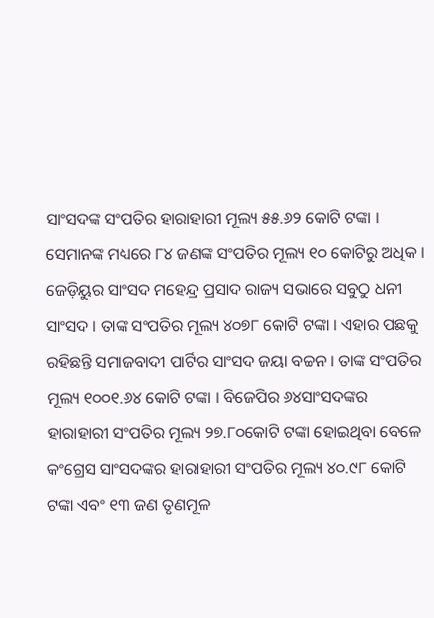ସାଂସଦଙ୍କ ସଂପତିର ହାରାହାରୀ ମୂଲ୍ୟ ୫୫.୬୨ କୋଟି ଟଙ୍କା । ସେମାନଙ୍କ ମଧ୍ୟରେ ୮୪ ଜଣଙ୍କ ସଂପତିର ମୂଲ୍ୟ ୧୦ କୋଟିରୁ ଅଧିକ । ଜେଡ଼ିୟୁର ସାଂସଦ ମହେନ୍ଦ୍ର ପ୍ରସାଦ ରାଜ୍ୟ ସଭାରେ ସବୁଠୁ ଧନୀ ସାଂସଦ । ତାଙ୍କ ସଂପତିର ମୂଲ୍ୟ ୪୦୭୮ କୋଟି ଟଙ୍କା । ଏହାର ପଛକୁ ରହିଛନ୍ତି ସମାଜବାଦୀ ପାର୍ଟିର ସାଂସଦ ଜୟା ବଚ୍ଚନ । ତାଙ୍କ ସଂପତିର ମୂଲ୍ୟ ୧୦୦୧.୬୪ କୋଟି ଟଙ୍କା । ବିଜେପିର ୬୪ସାଂସଦଙ୍କର ହାରାହାରୀ ସଂପତିର ମୂଲ୍ୟ ୨୭.୮୦କୋଟି ଟଙ୍କା ହୋଇଥିବା ବେଳେ କଂଗ୍ରେସ ସାଂସଦଙ୍କର ହାରାହାରୀ ସଂପତିର ମୂଲ୍ୟ ୪୦.୯୮ କୋଟି ଟଙ୍କା ଏବଂ ୧୩ ଜଣ ତୃଣମୂଳ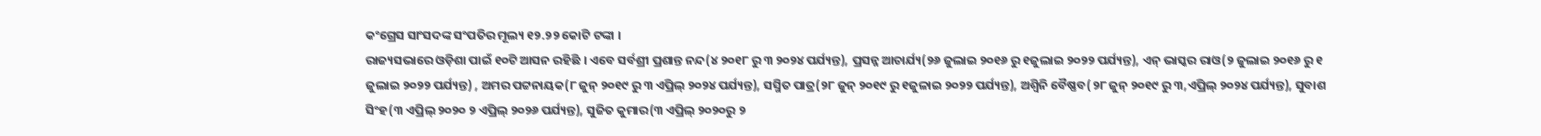କଂଗ୍ରେସ ସାଂସଦଙ୍କ ସଂପତିର ମୂଲ୍ୟ ୧୨.୨୨ କୋଟି ଟଙ୍କା ।
ରାଜ୍ୟସଭାରେ ଓଡ଼ିଶା ପାଇଁ ୧୦ଟି ଆସନ ରହିଛି । ଏବେ ସର୍ବଶ୍ରୀ ପ୍ରଶାନ୍ତ ନନ୍ଦ(୪ ୨୦୧୮ ରୁ ୩ ୨୦୨୪ ପର୍ଯ୍ୟନ୍ତ), ପ୍ରସନ୍ନ ଆଚାର୍ଯ୍ୟ(୨୬ ଜୁଲାଇ ୨୦୧୬ ରୁ ୧ଜୁଲାଇ ୨୦୨୨ ପର୍ଯ୍ୟନ୍ତ), ଏନ୍ ଭାସ୍କର ରାଓ(୨ ଜୁଲାଇ ୨୦୧୬ ରୁ ୧ ଜୁଲାଇ ୨୦୨୨ ପର୍ଯ୍ୟନ୍ତ) , ଅମର ପଟ୍ଟନାୟକ(୮ ଜୁନ୍ ୨୦୧୯ ରୁ ୩ ଏପ୍ରିଲ୍ ୨୦୨୪ ପର୍ଯ୍ୟନ୍ତ), ସସ୍ମିତ ପାତ୍ର(୨୮ ଜୁନ୍ ୨୦୧୯ ରୁ ୧ଜୁଳାଇ ୨୦୨୨ ପର୍ଯ୍ୟନ୍ତ), ଅଶ୍ୱିନି ବୈଷ୍ଣବ(୨୮ ଜୁନ୍ ୨୦୧୯ ରୁ ୩,ଏପ୍ରିଲ୍ ୨୦୨୪ ପର୍ଯ୍ୟନ୍ତ), ସୁବାଶ ସିଂହ(୩ ଏପ୍ରିଲ୍ ୨୦୨୦ ୨ ଏପ୍ରିଲ୍ ୨୦୨୬ ପର୍ଯ୍ୟନ୍ତ), ସୁଜିତ କୁମାର(୩ ଏପ୍ରିଲ୍ ୨୦୨୦ରୁ ୨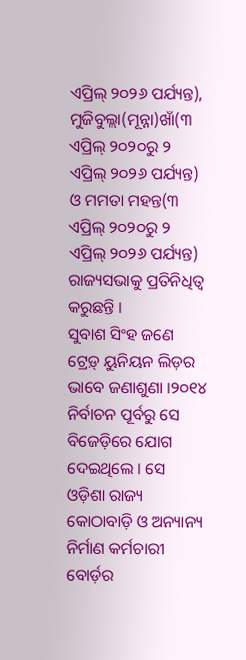ଏପ୍ରିଲ୍ ୨୦୨୬ ପର୍ଯ୍ୟନ୍ତ), ମୁଜିବୁଲ୍ଲା(ମୂନ୍ନା)ଖାଁ(୩ ଏପ୍ରିଲ୍ ୨୦୨୦ରୁ ୨ ଏପ୍ରିଲ୍ ୨୦୨୬ ପର୍ଯ୍ୟନ୍ତ) ଓ ମମତା ମହନ୍ତ(୩ ଏପ୍ରିଲ୍ ୨୦୨୦ରୁ ୨ ଏପ୍ରିଲ୍ ୨୦୨୬ ପର୍ଯ୍ୟନ୍ତ) ରାଜ୍ୟସଭାକୁ ପ୍ରତିନିଧିତ୍ୱ କରୁଛନ୍ତି ।
ସୁବାଶ ସିଂହ ଜଣେ ଟ୍ରେଡ଼୍ ୟୁନିୟନ ଲିଡ଼ର ଭାବେ ଜଣାଶୁଣା ।୨୦୧୪ ନିର୍ବାଚନ ପୂର୍ବରୁ ସେ ବିଜେଡ଼ିରେ ଯୋଗ ଦେଇଥିଲେ । ସେ ଓଡ଼ିଶା ରାଜ୍ୟ କୋଠାବାଡ଼ି ଓ ଅନ୍ୟାନ୍ୟ ନିର୍ମାଣ କର୍ମଚାରୀ ବୋର୍ଡ଼ର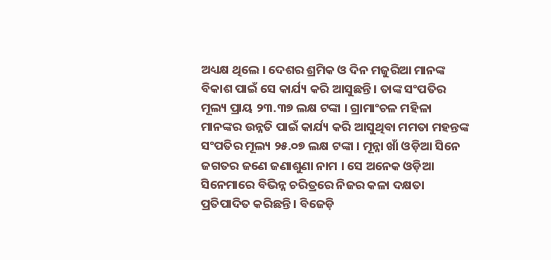ଅଧ୍ୟକ୍ଷ ଥିଲେ । ଦେଶର ଶ୍ରମିକ ଓ ଦିନ ମଜୁରିଆ ମାନଙ୍କ ବିକାଶ ପାଇଁ ସେ କାର୍ଯ୍ୟ କରି ଆସୁଛନ୍ତି । ତାଙ୍କ ସଂପତିର ମୂଲ୍ୟ ପ୍ରାୟ ୨୩.୩୭ ଲକ୍ଷ ଟଙ୍କା । ଗ୍ରାମାଂଚଳ ମହିଳା ମାନଙ୍କର ଉନ୍ନତି ପାଇଁ କାର୍ଯ୍ୟ କରି ଆସୁଥିବା ମମତା ମହନ୍ତଙ୍କ ସଂପତିର ମୂଲ୍ୟ ୨୫.୦୭ ଲକ୍ଷ ଟଙ୍କା । ମୂନ୍ନା ଖାଁ ଓଡ଼ିଆ ସିନେ ଜଗତର ଜଣେ ଜଣାଶୁଣା ନାମ । ସେ ଅନେକ ଓଡ଼ିଆ ସିନେମାରେ ବିଭିନ୍ନ ଚରିତ୍ରରେ ନିଜର କଳା ଦକ୍ଷତା ପ୍ରତିପାଦିତ କରିଛନ୍ତି । ବିଜେଡ଼ି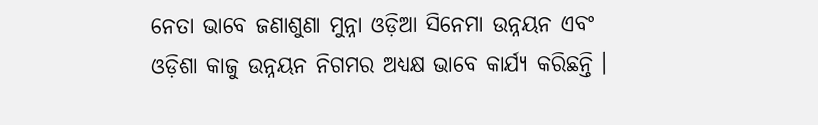ନେତା ଭାବେ ଜଣାଶୁଣା ମୁନ୍ନା ଓଡ଼ିଆ ସିନେମା ଉନ୍ନୟନ ଏବଂ ଓଡ଼ିଶା କାଜୁ ଉନ୍ନୟନ ନିଗମର ଅଧ୍ୟକ୍ଷ ଭାବେ କାର୍ଯ୍ୟ କରିଛନ୍ତି ।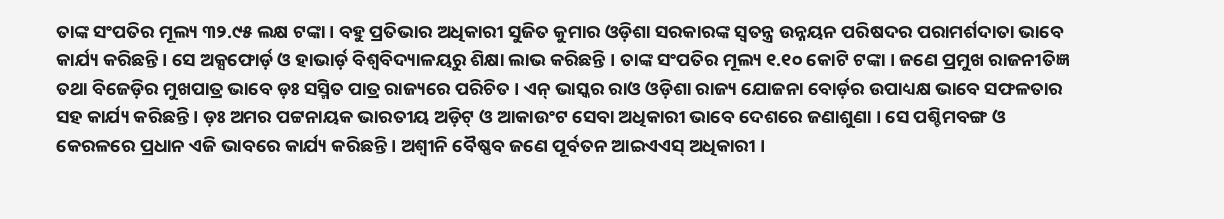ତାଙ୍କ ସଂପତିର ମୂଲ୍ୟ ୩୨.୯୫ ଲକ୍ଷ ଟଙ୍କା । ବହୁ ପ୍ରତିଭାର ଅଧିକାରୀ ସୁଜିତ କୁମାର ଓଡ଼ିଶା ସରକାରଙ୍କ ସ୍ୱତନ୍ତ୍ର ଉନ୍ନୟନ ପରିଷଦର ପରାମର୍ଶଦାତା ଭାବେ କାର୍ଯ୍ୟ କରିଛନ୍ତି । ସେ ଅକ୍ସଫୋର୍ଡ଼ ଓ ହାଭାର୍ଡ଼ ବିଶ୍ୱବିଦ୍ୟାଳୟରୁ ଶିକ୍ଷା ଲାଭ କରିଛନ୍ତି । ତାଙ୍କ ସଂପତିର ମୂଲ୍ୟ ୧.୧୦ କୋଟି ଟଙ୍କା । ଜଣେ ପ୍ରମୁଖ ରାଜନୀତିଜ୍ଞ ତଥା ବିଜେଡ଼ିର ମୁଖପାତ୍ର ଭାବେ ଡ଼ଃ ସସ୍ମିତ ପାତ୍ର ରାଜ୍ୟରେ ପରିଚିତ । ଏନ୍ ଭାସ୍କର ରାଓ ଓଡ଼ିଶା ରାଜ୍ୟ ଯୋଜନା ବୋର୍ଡ଼ର ଉପାଧ୍ୟକ୍ଷ ଭାବେ ସଫଳତାର ସହ କାର୍ଯ୍ୟ କରିଛନ୍ତି । ଡ଼ଃ ଅମର ପଟ୍ଟନାୟକ ଭାରତୀୟ ଅଡ଼ିଟ୍ ଓ ଆକାଉଂଟ ସେବା ଅଧିକାରୀ ଭାବେ ଦେଶରେ ଜଣାଶୁଣା । ସେ ପଶ୍ଚିମବଙ୍ଗ ଓ କେରଳରେ ପ୍ରଧାନ ଏଜି ଭାବରେ କାର୍ଯ୍ୟ କରିଛନ୍ତି । ଅଶ୍ୱୀନି ବୈଷ୍ଣବ ଜଣେ ପୂର୍ବତନ ଆଇଏଏସ୍ ଅଧିକାରୀ ।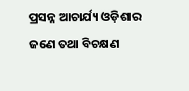ପ୍ରସନ୍ନ ଆଚାର୍ଯ୍ୟ ଓଡ଼ିଶାର ଜଣେ ତଥା ବିଚକ୍ଷଣ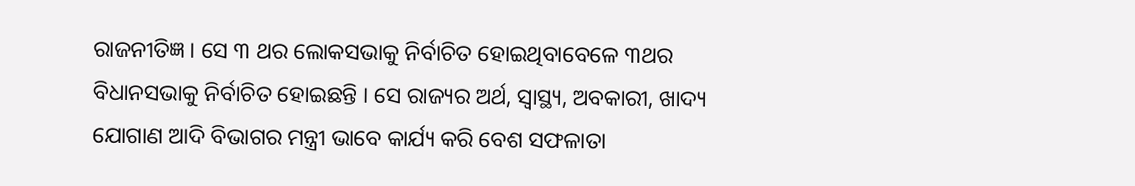ରାଜନୀତିଜ୍ଞ । ସେ ୩ ଥର ଲୋକସଭାକୁ ନିର୍ବାଚିତ ହୋଇଥିବାବେଳେ ୩ଥର ବିଧାନସଭାକୁ ନିର୍ବାଚିତ ହୋଇଛନ୍ତି । ସେ ରାଜ୍ୟର ଅର୍ଥ, ସ୍ୱାସ୍ଥ୍ୟ, ଅବକାରୀ, ଖାଦ୍ୟ ଯୋଗାଣ ଆଦି ବିଭାଗର ମନ୍ତ୍ରୀ ଭାବେ କାର୍ଯ୍ୟ କରି ବେଶ ସଫଳାତା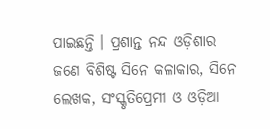ପାଇଛନ୍ତି । ପ୍ରଶାନ୍ତ ନନ୍ଦ ଓଡ଼ିଶାର ଜଣେ ବିଶିଷ୍ଟ ସିନେ କଳାକାର, ସିନେ ଲେଖକ, ସଂସ୍କୃତିପ୍ରେମୀ ଓ ଓଡ଼ିଆ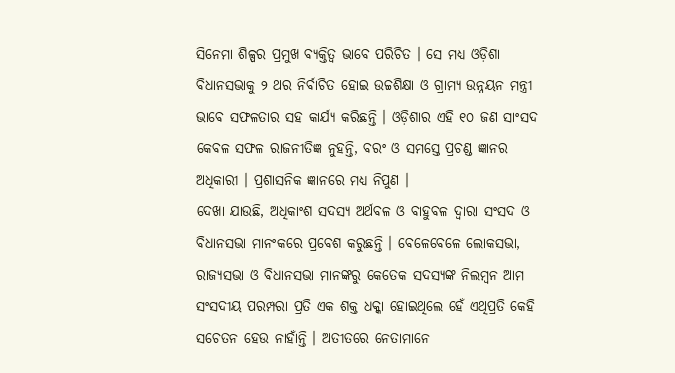ସିନେମା ଶିଳ୍ପର ପ୍ରମୁଖ ବ୍ୟକ୍ତିତ୍ୱ ଭାବେ ପରିଚିତ । ସେ ମଧ୍ୟ ଓଡ଼ିଶା ବିଧାନସଭାକୁ ୨ ଥର ନିର୍ବାଚିତ ହୋଇ ଉଚ୍ଚଶିକ୍ଷା ଓ ଗ୍ରାମ୍ୟ ଉନ୍ନୟନ ମନ୍ତ୍ରୀ ଭାବେ ସଫଳତାର ସହ କାର୍ଯ୍ୟ କରିଛନ୍ତି । ଓଡ଼ିଶାର ଏହି ୧୦ ଜଣ ସାଂସଦ କେବଳ ସଫଳ ରାଜନୀତିଜ୍ଞ ନୁହନ୍ତି, ବରଂ ଓ ସମସ୍ତେ ପ୍ରଚଣ୍ଡ ଜ୍ଞାନର ଅଧିକାରୀ । ପ୍ରଶାସନିକ ଜ୍ଞାନରେ ମଧ୍ୟ ନିପୁଣ ।
ଦେଖା ଯାଉଛି, ଅଧିକାଂଶ ସଦସ୍ୟ ଅର୍ଥବଳ ଓ ବାହୁବଳ ଦ୍ୱାରା ସଂସଦ ଓ ବିଧାନସଭା ମାନଂକରେ ପ୍ରବେଶ କରୁଛନ୍ତି । ବେଳେବେଳେ ଲୋକସଭା, ରାଜ୍ୟସଭା ଓ ବିଧାନସଭା ମାନଙ୍କରୁ କେତେକ ସଦସ୍ୟଙ୍କ ନିଲମ୍ବନ ଆମ ସଂସଦୀୟ ପରମ୍ପରା ପ୍ରତି ଏକ ଶକ୍ତ ଧକ୍କା ହୋଇଥିଲେ ହେଁ ଏଥିପ୍ରତି କେହି ସଚେତନ ହେଉ ନାହାଁନ୍ତି । ଅତୀତରେ ନେତାମାନେ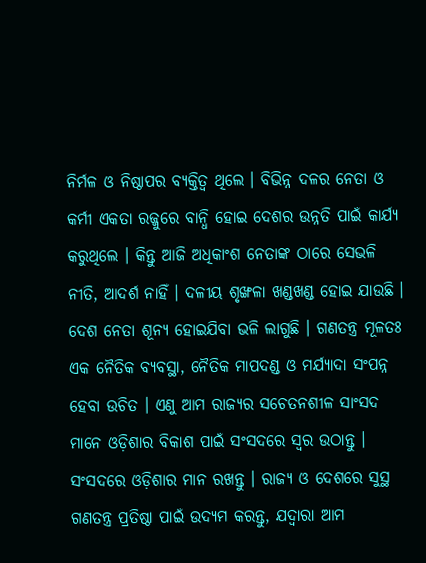ନିର୍ମଳ ଓ ନିଷ୍ଠାପର ବ୍ୟକ୍ତିତ୍ୱ ଥିଲେ । ବିଭିନ୍ନ ଦଳର ନେତା ଓ କର୍ମୀ ଏକତା ରଜ୍ଜୁରେ ବାନ୍ଧି ହୋଇ ଦେଶର ଉନ୍ନତି ପାଇଁ କାର୍ଯ୍ୟ କରୁଥିଲେ । କିନ୍ତୁ ଆଜି ଅଧିକାଂଶ ନେତାଙ୍କ ଠାରେ ସେଭଳି ନୀତି, ଆଦର୍ଶ ନାହିଁ । ଦଳୀୟ ଶୃଙ୍ଖଳା ଖଣ୍ଡଖଣ୍ଡ ହୋଇ ଯାଉଛି । ଦେଶ ନେତା ଶୂନ୍ୟ ହୋଇଯିବା ଭଳି ଲାଗୁଛି । ଗଣତନ୍ତ୍ର ମୂଳତଃ ଏକ ନୈତିକ ବ୍ୟବସ୍ଥା, ନୈତିକ ମାପଦଣ୍ଡ ଓ ମର୍ଯ୍ୟାଦା ସଂପନ୍ନ ହେବା ଉଚିତ । ଏଣୁ ଆମ ରାଜ୍ୟର ସଚେତନଶୀଳ ସାଂସଦ ମାନେ ଓଡ଼ିଶାର ବିକାଶ ପାଇଁ ସଂସଦରେ ସ୍ୱର ଉଠାନ୍ତୁ । ସଂସଦରେ ଓଡ଼ିଶାର ମାନ ରଖନ୍ତୁ । ରାଜ୍ୟ ଓ ଦେଶରେ ସୁସ୍ଥ ଗଣତନ୍ତ୍ର ପ୍ରତିଷ୍ଠା ପାଇଁ ଉଦ୍ୟମ କରନ୍ତୁ, ଯଦ୍ୱାରା ଆମ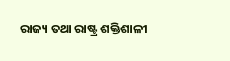ରାଜ୍ୟ ତଥା ରାଷ୍ଟ୍ର ଶକ୍ତିଶାଳୀ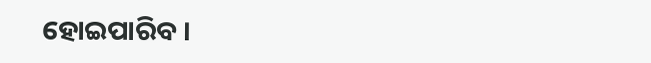ହୋଇପାରିବ ।